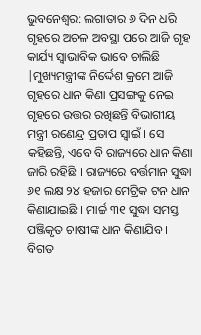ଭୁବନେଶ୍ୱର: ଲଗାତାର ୬ ଦିନ ଧରି ଗୃହରେ ଅଚଳ ଅବସ୍ଥା ପରେ ଆଜି ଗୃହ କାର୍ଯ୍ୟ ସ୍ୱାଭାବିକ ଭାବେ ଚାଲିଛି |ମୁଖ୍ୟମନ୍ତ୍ରୀଙ୍କ ନିର୍ଦ୍ଦେଶ କ୍ରମେ ଆଜି ଗୃହରେ ଧାନ କିଣା ପ୍ରସଙ୍ଗକୁ ନେଇ ଗୃହରେ ଉତ୍ତର ରଖିଛନ୍ତି ବିଭାଗୀୟ ମନ୍ତ୍ରୀ ରଣେନ୍ଦ୍ର ପ୍ରତାପ ସ୍ୱାଇଁ । ସେ କହିଛନ୍ତି, ଏବେ ବି ରାଜ୍ୟରେ ଧାନ କିଣା ଜାରି ରହିଛି । ରାଜ୍ୟରେ ବର୍ତ୍ତମାନ ସୁଦ୍ଧା ୬୧ ଲକ୍ଷ ୨୪ ହଜାର ମେଟ୍ରିକ ଟନ ଧାନ କିଣାଯାଇଛି । ମାର୍ଚ୍ଚ ୩୧ ସୁଦ୍ଧା ସମସ୍ତ ପଞ୍ଜିକୃତ ଚାଷୀଙ୍କ ଧାନ କିଣାଯିବ । ବିଗତ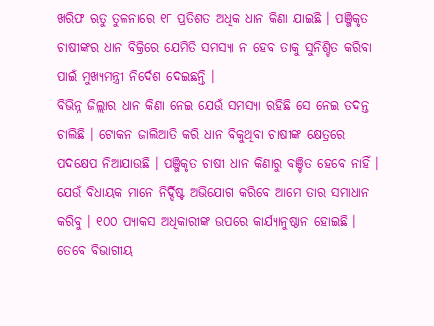ଖରିଫ ଋତୁ ତୁଳନାରେ ୧୮ ପ୍ରତିଶତ ଅଧିକ ଧାନ କିଣା ଯାଇଛି । ପଞ୍ଜିକୃତ ଚାଷୀଙ୍କର ଧାନ ବିକ୍ରିରେ ଯେମିତି ସମସ୍ୟା ନ ହେବ ତାକୁ ସୁନିଶ୍ଚିତ କରିବା ପାଇଁ ମୁଖ୍ୟମନ୍ତ୍ରୀ ନିର୍ଦେଶ ଦେଇଛନ୍ତି ।
ବିଭିନ୍ନ ଜିଲ୍ଲାର ଧାନ କିଣା ନେଇ ଯେଉଁ ସମସ୍ୟା ରହିଛି ସେ ନେଇ ତଦନ୍ତ ଚାଲିଛି । ଟୋକନ ଜାଲିଆତି କରି ଧାନ ବିକୁଥିବା ଚାଷୀଙ୍କ କ୍ଷେତ୍ରରେ ପଦକ୍ଷେପ ନିଆଯାଉଛି । ପଞ୍ଜିକୃତ ଚାଷୀ ଧାନ କିଣାରୁ ବଞ୍ଚିତ ହେବେ ନାହିଁ । ଯେଉଁ ବିଧାୟକ ମାନେ ନିର୍ଦ୍ଦିଷ୍ଟ ଅଭିଯୋଗ କରିବେ ଆମେ ତାର ସମାଧାନ କରିବୁ । ୧୦୦ ପ୍ୟାକସ ଅଧିକାରୀଙ୍କ ଉପରେ କାର୍ଯ୍ୟାନୁଷ୍ଠାନ ହୋଇଛି । ତେବେ ବିଭାଗୀୟ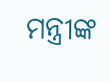ମନ୍ତ୍ରୀଙ୍କ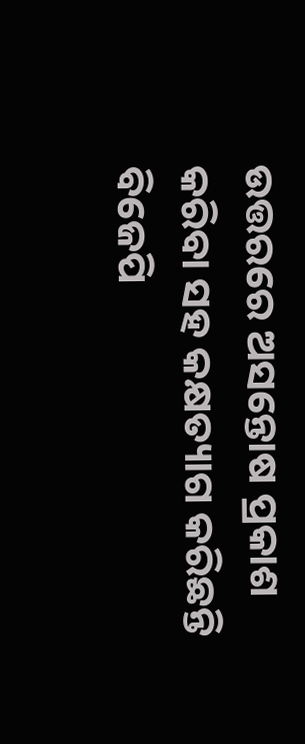ଉତ୍ତରରେ ଅସନ୍ତୋଷ ପ୍ରକାଶ କରିବା ସହ କକ୍ଷତ୍ୟାଗ କରିଛନ୍ତି ବିଜେପି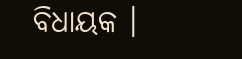ବିଧାୟକ ।